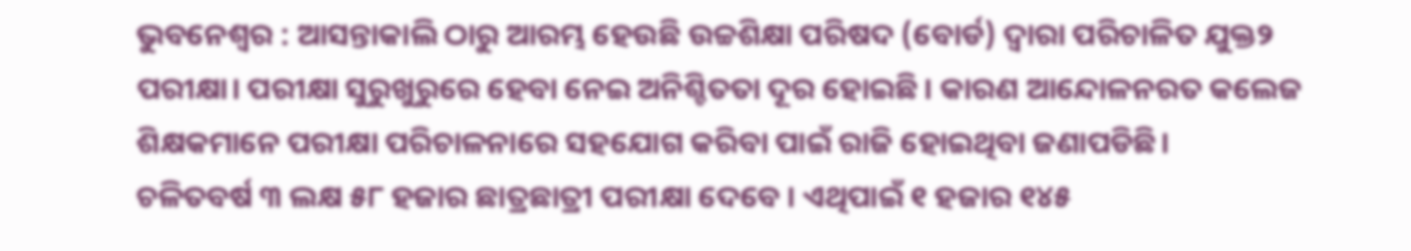ଭୁବନେଶ୍ୱର : ଆସନ୍ତାକାଲି ଠାରୁ ଆରମ୍ଭ ହେଉଛି ଉଚ୍ଚଶିକ୍ଷା ପରିଷଦ (ବୋର୍ଡ) ଦ୍ୱାରା ପରିଚାଳିତ ଯୁକ୍ତ୨ ପରୀକ୍ଷା। ପରୀକ୍ଷା ସୁରୁଖୁରୁରେ ହେବା ନେଇ ଅନିଶ୍ଚିତତା ଦୂର ହୋଇଛି । କାରଣ ଆନ୍ଦୋଳନରତ କଲେଜ ଶିକ୍ଷକମାନେ ପରୀକ୍ଷା ପରିଚାଳନାରେ ସହଯୋଗ କରିବା ପାଇଁ ରାଜି ହୋଇଥିବା ଜଣାପଡିଛି।
ଚଳିତବର୍ଷ ୩ ଲକ୍ଷ ୫୮ ହଜାର ଛାତ୍ରଛାତ୍ରୀ ପରୀକ୍ଷା ଦେବେ । ଏଥିପାଇଁ ୧ ହଜାର ୧୪୫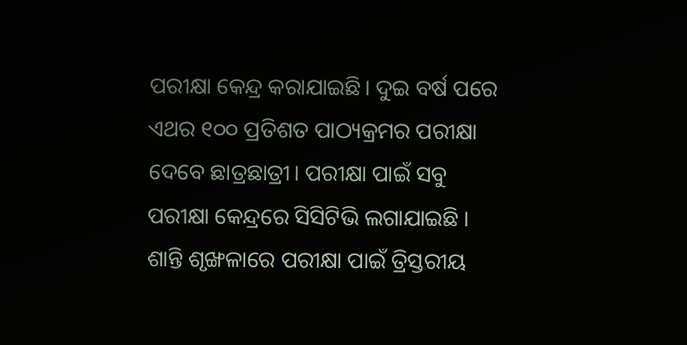ପରୀକ୍ଷା କେନ୍ଦ୍ର କରାଯାଇଛି। ଦୁଇ ବର୍ଷ ପରେ ଏଥର ୧୦୦ ପ୍ରତିଶତ ପାଠ୍ୟକ୍ରମର ପରୀକ୍ଷା ଦେବେ ଛାତ୍ରଛାତ୍ରୀ। ପରୀକ୍ଷା ପାଇଁ ସବୁ ପରୀକ୍ଷା କେନ୍ଦ୍ରରେ ସିସିଟିଭି ଲଗାଯାଇଛି । ଶାନ୍ତି ଶୃଙ୍ଖଳାରେ ପରୀକ୍ଷା ପାଇଁ ତ୍ରିସ୍ତରୀୟ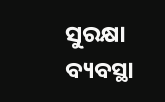ସୁରକ୍ଷା ବ୍ୟବସ୍ଥା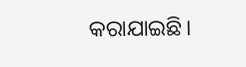କରାଯାଇଛି।